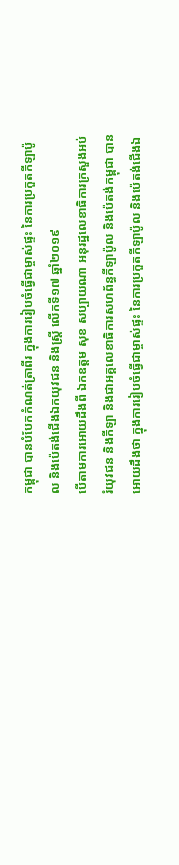កម្ពុជា បានបំបែកកំណត់ត្រាពីរ ក្នុងការរៀបចំធ្វើជាម្ចាស់ផ្ទះ នៃការប្រកួតកីឡាប៉ូល និងប៉េតង់ជើងឯកយុវជន និងស្ត្រី លើកទី១៧ ឆ្នាំ២០១៩
បើតាមការអោយដឹងពី ឯកឧត្តម សុខ សប្បាយណា អនុរដ្ឋលេខាធិការក្រសួងអប់រំយុវជន និងកីឡា និងជាអគ្គលេខាធិការសហព័ន្ធកីឡាប៉ូល និងប៉េតង់កម្ពុជា បានអោយដឹងថា ក្នុងការរៀបចំធ្វើជាម្ចាស់ផ្ទះ នៃការប្រកួតកីឡាប៉ូល និងប៉េតង់ជើងឯ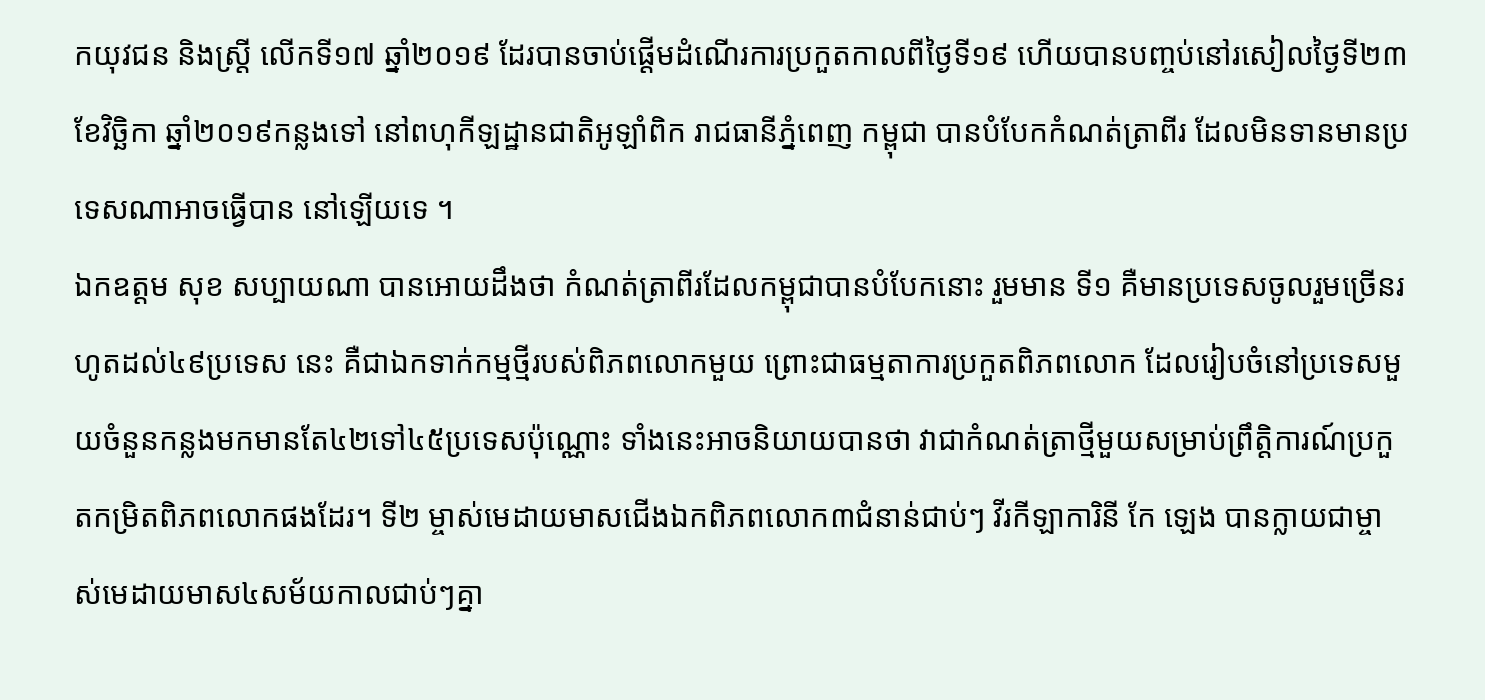កយុវជន និងស្ត្រី លើកទី១៧ ឆ្នាំ២០១៩ ដែរបានចាប់ផ្ដើមដំណើរការប្រកួតកាលពីថ្ងៃទី១៩ ហើយបានបញ្ចប់នៅរសៀលថ្ងៃទី២៣ ខែវិច្ឆិកា ឆ្នាំ២០១៩កន្លងទៅ នៅពហុកីឡដ្ឋានជាតិអូឡាំពិក រាជធានីភ្នំពេញ កម្ពុជា បានបំបែកកំណត់ត្រាពីរ ដែលមិនទានមានប្រទេសណាអាចធ្វើបាន នៅឡើយទេ ។
ឯកឧត្តម សុខ សប្បាយណា បានអោយដឹងថា កំណត់ត្រាពីរដែលកម្ពុជាបានបំបែកនោះ រួមមាន ទី១ គឺមានប្រទេសចូលរួមច្រើនរហូតដល់៤៩ប្រទេស នេះ គឺជាឯកទាក់កម្មថ្មីរបស់ពិភពលោកមួយ ព្រោះជាធម្មតាការប្រកួតពិភពលោក ដែលរៀបចំនៅប្រទេសមួយចំនួនកន្លងមកមានតែ៤២ទៅ៤៥ប្រទេសប៉ុណ្ណោះ ទាំងនេះអាចនិយាយបានថា វាជាកំណត់ត្រាថ្មីមួយសម្រាប់ព្រឹត្តិការណ៍ប្រកួតកម្រិតពិភពលោកផងដែរ។ ទី២ ម្ចាស់មេដាយមាសជើងឯកពិភពលោក៣ជំនាន់ជាប់ៗ វីរកីឡាការិនី កែ ឡេង បានក្លាយជាម្ចាស់មេដាយមាស៤សម័យកាលជាប់ៗគ្នា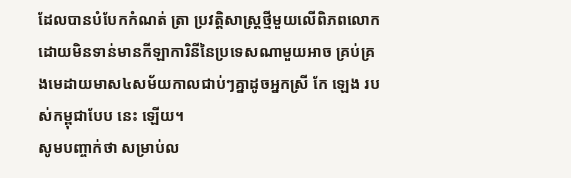ដែលបានបំបែកកំណត់ ត្រា ប្រវត្តិសាស្ត្រថ្មីមួយលើពិភពលោក ដោយមិនទាន់មានកីឡាការិនីនៃប្រទេសណាមួយអាច គ្រប់គ្រងមេដាយមាស៤សម័យកាលជាប់ៗគ្នាដូចអ្នកស្រី កែ ឡេង របស់កម្ពុជាបែប នេះ ឡើយ។
សូមបញ្ចាក់ថា សម្រាប់ល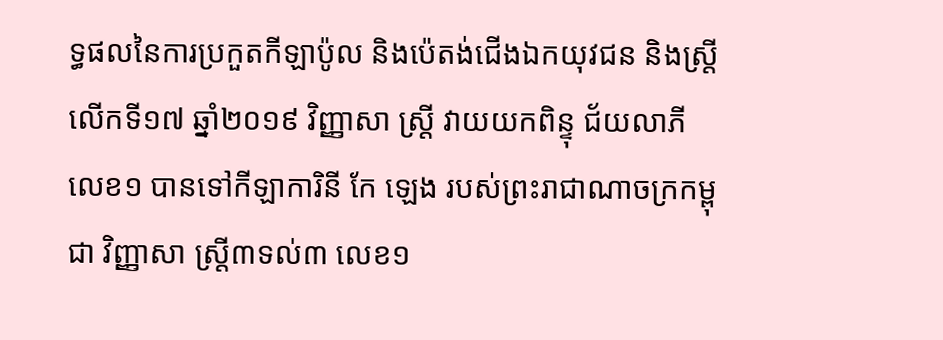ទ្ធផលនៃការប្រកួតកីឡាប៉ូល និងប៉េតង់ជើងឯកយុវជន និងស្ត្រី លើកទី១៧ ឆ្នាំ២០១៩ វិញ្ញាសា ស្ត្រី វាយយកពិន្ទុ ជ័យលាភីលេខ១ បានទៅកីឡាការិនី កែ ឡេង របស់ព្រះរាជាណាចក្រកម្ពុជា វិញ្ញាសា ស្ត្រី៣ទល់៣ លេខ១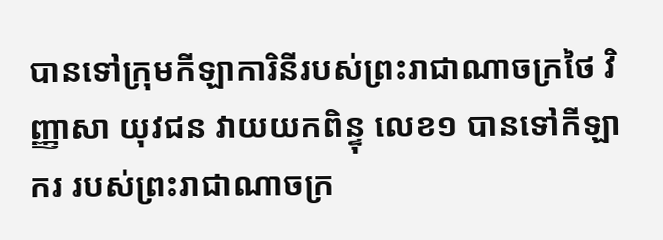បានទៅក្រុមកីឡាការិនីរបស់ព្រះរាជាណាចក្រថៃ វិញ្ញាសា យុវជន វាយយកពិន្ទុ លេខ១ បានទៅកីឡាករ របស់ព្រះរាជាណាចក្រ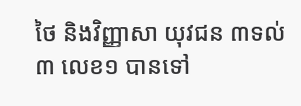ថៃ និងវិញ្ញាសា យុវជន ៣ទល់៣ លេខ១ បានទៅ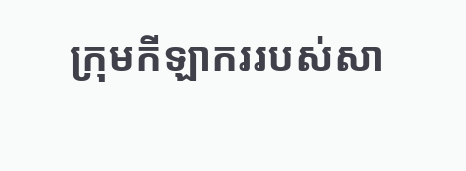ក្រុមកីឡាកររបស់សា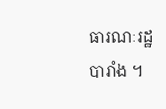ធារណៈរដ្ឋ បារាំង ។